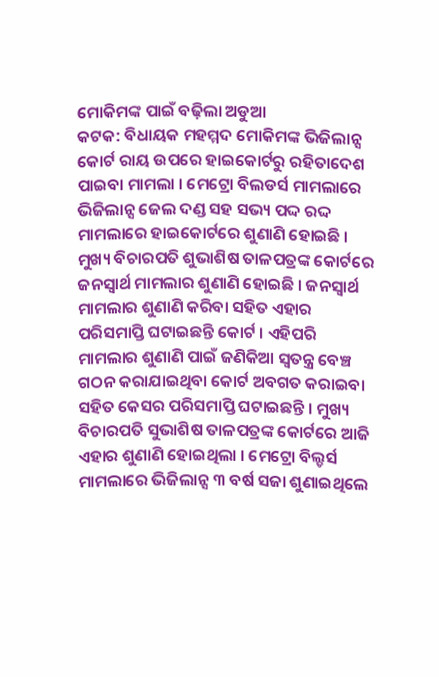ମୋକିମଙ୍କ ପାଇଁ ବଢ଼ିଲା ଅଡୁଆ
କଟକ: ବିଧାୟକ ମହମ୍ମଦ ମୋକିମଙ୍କ ଭିଜିଲାନ୍ସ କୋର୍ଟ ରାୟ ଉପରେ ହାଇକୋର୍ଟରୁ ରହିତାଦେଶ ପାଇବା ମାମଲା । ମେଟ୍ରୋ ବିଲଡର୍ସ ମାମଲାରେ ଭିଜିଲାନ୍ସ ଜେଲ ଦଣ୍ଡ ସହ ସଭ୍ୟ ପଦ୍ଦ ରଦ୍ଦ ମାମଲାରେ ହାଇକୋର୍ଟରେ ଶୁଣାଣି ହୋଇଛି । ମୁଖ୍ୟ ବିଚାରପତି ଶୁଭାଶିଷ ତାଳପତ୍ରଙ୍କ କୋର୍ଟରେ ଜନସ୍ବାର୍ଥ ମାମଲାର ଶୁଣାଣି ହୋଇଛି । ଜନସ୍ୱାର୍ଥ ମାମଲାର ଶୁଣାଣି କରିବା ସହିତ ଏହାର ପରିସମାପ୍ତି ଘଟାଇଛନ୍ତି କୋର୍ଟ । ଏହିପରି ମାମଲାର ଶୁଣାଣି ପାଇଁ ଜଣିକିଆ ସ୍ୱତନ୍ତ୍ର ବେଞ୍ଚ ଗଠନ କରାଯାଇଥିବା କୋର୍ଟ ଅବଗତ କରାଇବା ସହିତ କେସର ପରିସମାପ୍ତି ଘଟାଇଛନ୍ତି । ମୁଖ୍ୟ ବିଚାରପତି ସୁଭାଶିଷ ତାଳପତ୍ରଙ୍କ କୋର୍ଟରେ ଆଜି ଏହାର ଶୁଣାଣି ହୋଇଥିଲା । ମେଟ୍ରୋ ବିଲ୍ଡର୍ସ ମାମଲାରେ ଭିଜିଲାନ୍ସ ୩ ବର୍ଷ ସଜା ଶୁଣାଇଥିଲେ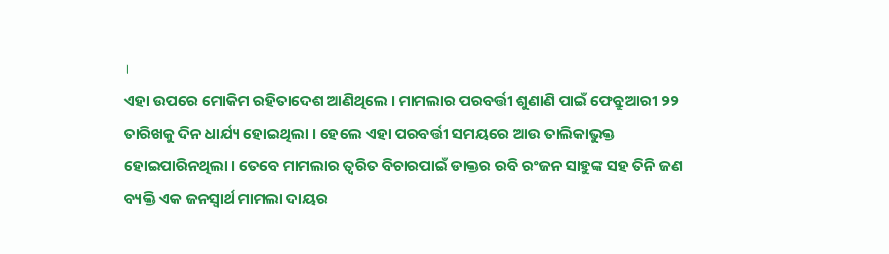।
ଏହା ଉପରେ ମୋକିମ ରହିତାଦେଶ ଆଣିଥିଲେ । ମାମଲାର ପରବର୍ତ୍ତୀ ଶୁଣାଣି ପାଇଁ ଫେବ୍ରୁଆରୀ ୨୨ ତାରିଖକୁ ଦିନ ଧାର୍ଯ୍ୟ ହୋଇଥିଲା । ହେଲେ ଏହା ପରବର୍ତ୍ତୀ ସମୟରେ ଆଉ ତାଲିକାଭୁକ୍ତ ହୋଇପାରିନଥିଲା । ତେବେ ମାମଲାର ତ୍ବରିତ ବିଚାରପାଇଁ ଡାକ୍ତର ରବି ରଂଜନ ସାହୁଙ୍କ ସହ ତିନି ଜଣ ବ୍ୟକ୍ତି ଏକ ଜନସ୍ବାର୍ଥ ମାମଲା ଦାୟର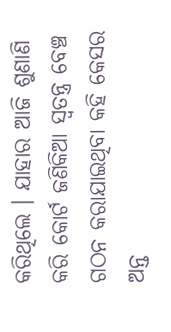କରିଥିଲେ । ଯାହାର ଆଜି ଶୁଣାଣି କରି କୋର୍ଟ ଜଣିକିଆ ସ୍ବତନ୍ତ୍ର ବେଞ୍ଚ ଗଠନ କରାଯାଇଥିବା କହି କେସର ଅନ୍ତ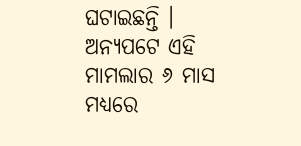ଘଟାଇଛନ୍ତି । ଅନ୍ୟପଟେ ଏହି ମାମଲାର ୬ ମାସ ମଧ୍ୟରେ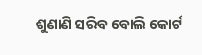ଶୁଣାଣି ସରିବ ବୋଲି କୋର୍ଟ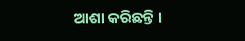ଆଶା କରିଛନ୍ତି ।